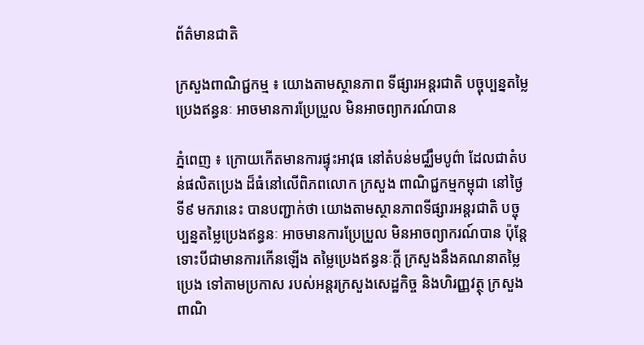ព័ត៌មានជាតិ

ក្រសួងពាណិជ្ជកម្ម ៖ យោងតាមស្ថានភាព ទីផ្សារអន្តរជាតិ បច្ចុប្បន្នតម្លៃប្រេងឥន្ធនៈ អាចមានការប្រែប្រួល មិនអាចព្យាករណ៍បាន

ភ្នំពេញ ៖ ក្រោយកើតមានការផ្ទុះអាវុធ នៅតំបន់មជ្ឈឹមបូព៌ា ដែលជាតំបន់ផលិតប្រេង ដ៏ធំនៅលើពិភពលោក ក្រសួង ពាណិជ្ជកម្មកម្ពុជា នៅថ្ងៃទី៩ មករានេះ បានបញ្ជាក់ថា យោងតាមស្ថានភាពទីផ្សារអន្តរជាតិ បច្ចុប្បន្នតម្លៃប្រេងឥន្ធនៈ អាចមានការប្រែប្រួល មិនអាចព្យាករណ៍បាន ប៉ុន្តែទោះបីជាមានការកើនឡើង តម្លៃប្រេងឥន្ធនៈក្តី ក្រសួងនឹងគណនាតម្លៃប្រេង ទៅតាមប្រកាស របស់អន្តរក្រសួងសេដ្ឋកិច្ច និងហិរញ្ញវត្ថុ ក្រសួងពាណិ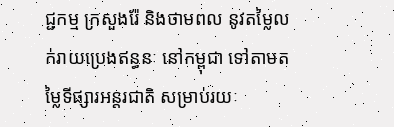ជ្ជកម្ម ក្រសួងរ៉ែ និងថាមពល នូវតម្លៃលក់រាយប្រេងឥន្ធនៈ នៅកម្ពុជា ទៅតាមតម្លៃទីផ្សារអន្តរជាតិ សម្រាប់រយៈ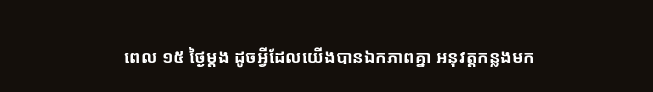ពេល ១៥ ថ្ងៃម្តង ដូចអ្វីដែលយើងបានឯកភាពគ្នា អនុវត្តកន្លងមក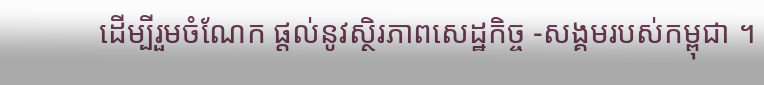ដើម្បីរួមចំណែក ផ្តល់នូវស្ថិរភាពសេដ្ឋកិច្ច -សង្គមរបស់កម្ពុជា ។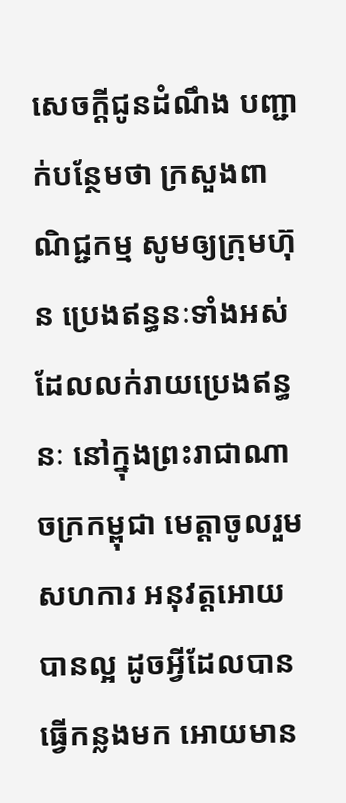សេចក្ដីជូនដំណឹង បញ្ជាក់បន្ថែមថា ក្រសួងពាណិជ្ជកម្ម សូមឲ្យក្រុមហ៊ុន ប្រេងឥន្ធនៈទាំងអស់ ដែលលក់រាយប្រេងឥន្ធនៈ នៅក្នុងព្រះរាជាណាចក្រកម្ពុជា មេត្តាចូលរួមសហការ អនុវត្តអោយបានល្អ ដូចអ្វីដែលបានធ្វើកន្លងមក អោយមាន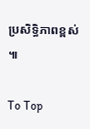ប្រសិទ្ធិភាពខ្ពស់ ៕

To Top